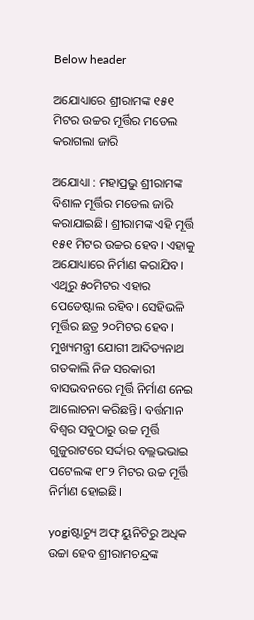Below header

ଅଯୋଧ୍ୟାରେ ଶ୍ରୀରାମଙ୍କ ୧୫୧ ମିଟର ଉଚ୍ଚର ମୂର୍ତ୍ତିର ମଡେଲ କରାଗଲା ଜାରି

ଅଯୋଧ୍ୟା : ମହାପ୍ରଭୁ ଶ୍ରୀରାମଙ୍କ ବିଶାଳ ମୂର୍ତ୍ତିର ମଡେଲ ଜାରି କରାଯାଇଛି। ଶ୍ରୀରାମଙ୍କ ଏହି ମୂର୍ତ୍ତି ୧୫୧ ମିଟର ଉଚ୍ଚର ହେବ। ଏହାକୁ ଅଯୋଧ୍ୟାରେ ନିର୍ମାଣ କରାଯିବ। ଏଥିରୁ ୫୦ମିଟର ଏହାର ପେଡେଷ୍ଟାଲ ରହିବ। ସେହିଭଳି ମୂର୍ତ୍ତିର ଛତ୍ର ୨୦ମିଟର ହେବ। ମୁଖ୍ୟମନ୍ତ୍ରୀ ଯୋଗୀ ଆଦିତ୍ୟନାଥ ଗତକାଲି ନିଜ ସରକାରୀ ବାସଭବନରେ ମୂର୍ତ୍ତି ନିର୍ମାଣ ନେଇ ଆଲୋଚନା କରିଛନ୍ତି। ବର୍ତ୍ତମାନ ବିଶ୍ୱର ସବୁଠାରୁ ଉଚ୍ଚ ମୂର୍ତ୍ତି ଗୁଜୁରାଟରେ ସର୍ଦ୍ଦାର ବଲ୍ଲଭଭାଇ ପଟେଲଙ୍କ ୧୮୨ ମିଟର ଉଚ୍ଚ ମୂର୍ତ୍ତି ନିର୍ମାଣ ହୋଇଛି।

yogiଷ୍ଟାଚ୍ୟୁ ଅଫ୍ ୟୁନିଟିରୁ ଅଧିକ ଉଚ୍ଚା ହେବ ଶ୍ରୀରାମଚନ୍ଦ୍ରଙ୍କ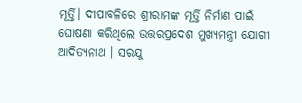ମୂର୍ତ୍ତି। ଦୀପାବଳିରେ ଶ୍ରୀରାମଙ୍କ ମୂର୍ତ୍ତି ନିର୍ମାଣ ପାଇଁ ଘୋଷଣା କରିଥିଲେ ଉତ୍ତରପ୍ରଦେଶ ମୁଖ୍ୟମନ୍ତ୍ରୀ ଯୋଗୀ ଆଦିତ୍ୟନାଥ । ସରଯୁ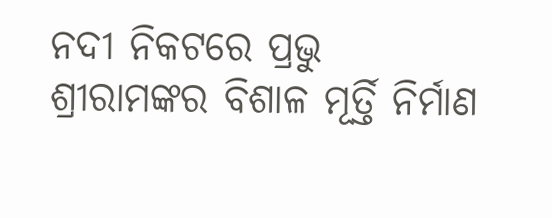ନଦୀ ନିକଟରେ ପ୍ରଭୁ ଶ୍ରୀରାମଙ୍କର ବିଶାଳ ମୂର୍ତ୍ତି ନିର୍ମାଣ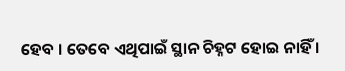ହେବ । ତେବେ ଏଥିପାଇଁ ସ୍ଥାନ ଚିହ୍ନଟ ହୋଇ ନାହିଁ ।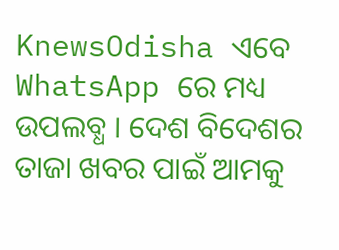KnewsOdisha ଏବେ WhatsApp ରେ ମଧ୍ୟ ଉପଲବ୍ଧ । ଦେଶ ବିଦେଶର ତାଜା ଖବର ପାଇଁ ଆମକୁ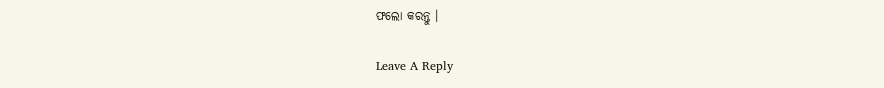ଫଲୋ କରନ୍ତୁ ।

Leave A Reply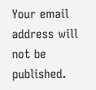Your email address will not be published.